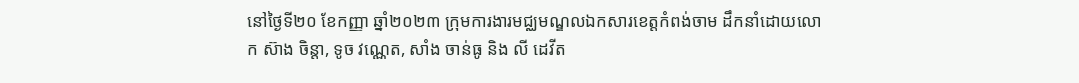នៅថ្ងៃទី២០ ខែកញ្ញា ឆ្នាំ២០២៣ ក្រុមការងារមជ្ឈមណ្ឌលឯកសារខេត្តកំពង់ចាម ដឹកនាំដោយលោក ស៊ាង ចិន្ដា, ទូច វណ្ណេត, សាំង ចាន់ធូ និង លី ដេវីត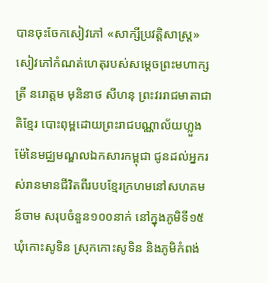បានចុះចែកសៀវភៅ «សាក្សីប្រវត្តិសាស្ត្រ» សៀវភៅកំណត់ហេតុរបស់សម្តេចព្រះមហាក្សត្រី នរោត្តម មុនិនាថ សីហនុ ព្រះវររាជមាតាជាតិខ្មែរ បោះពុម្ពដោយព្រះរាជបណ្ណាល័យហ្លួងម៉ែនៃមជ្ឈមណ្ឌលឯកសារកម្ពុជា ជូនដល់អ្នករស់រានមានជីវិតពីរបបខ្មែរក្រហមនៅសហគមន៍ចាម សរុបចំនួន១០០នាក់ នៅក្នុងភូមិទី១៥ ឃុំកោះសូទិន ស្រុកកោះសូទិន និងភូមិកំពង់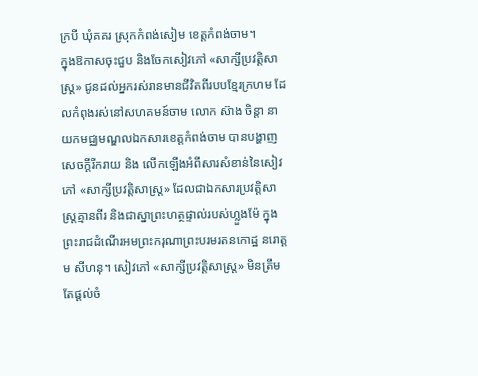ក្របី ឃុំគគរ ស្រុកកំពង់សៀម ខេត្តកំពង់ចាម។
ក្នុងឱកាសចុះជួប និងចែកសៀវភៅ «សាក្សីប្រវត្តិសាស្ត្រ» ជូនដល់អ្នករស់រានមានជីវិតពីរបបខ្មែរក្រហម ដែលកំពុងរស់នៅសហគមន៍ចាម លោក ស៊ាង ចិន្ដា នាយកមជ្ឈមណ្ឌលឯកសារខេត្តកំពង់ចាម បានបង្ហាញសេចក្ដីរីករាយ និង លើកឡើងអំពីសារសំខាន់នៃសៀវភៅ «សាក្សីប្រវត្តិសាស្ត្រ» ដែលជាឯកសារប្រវត្តិសាស្ត្រគ្មានពីរ និងជាស្នាព្រះហត្ថផ្ទាល់របស់ហ្លួងម៉ែ ក្នុងព្រះរាជដំណើរអមព្រះករុណាព្រះបរមរតនកោដ្ឋ នរោត្តម សីហនុ។ សៀវភៅ «សាក្សីប្រវត្តិសាស្ត្រ» មិនត្រឹមតែផ្ដល់ចំ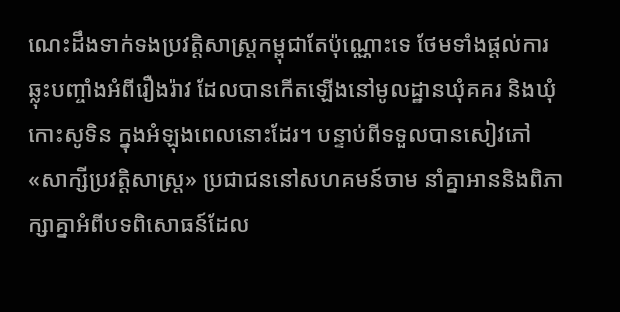ណេះដឹងទាក់ទងប្រវត្តិសាស្រ្តកម្ពុជាតែប៉ុណ្ណោះទេ ថែមទាំងផ្ដល់ការឆ្លុះបញ្ចាំងអំពីរឿងរ៉ាវ ដែលបានកើតឡើងនៅមូលដ្ឋានឃុំគគរ និងឃុំកោះសូទិន ក្នុងអំឡុងពេលនោះដែរ។ បន្ទាប់ពីទទួលបានសៀវភៅ «សាក្សីប្រវត្តិសាស្ត្រ» ប្រជាជននៅសហគមន៍ចាម នាំគ្នាអាននិងពិភាក្សាគ្នាអំពីបទពិសោធន៍ដែល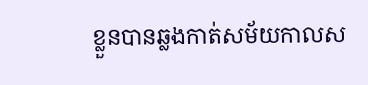ខ្លួនបានឆ្លងកាត់សម័យកាលស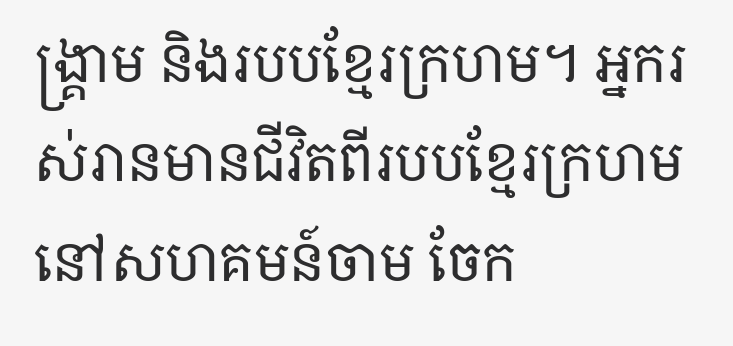ង្រ្គាម និងរបបខ្មែរក្រហម។ អ្នករស់រានមានជីវិតពីរបបខ្មែរក្រហមនៅសហគមន៍ចាម ចែក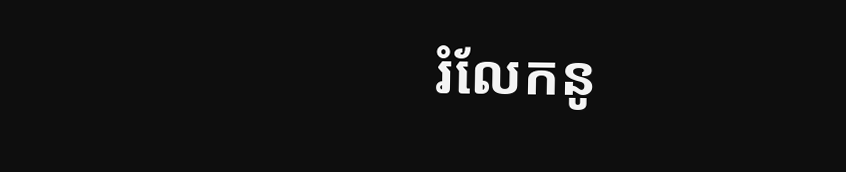រំលែកនូ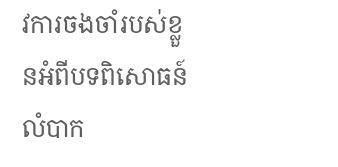វការចងចាំរបស់ខ្លួនអំពីបទពិសោធន៍លំបាក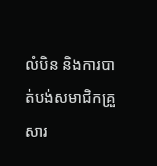លំបិន និងការបាត់បង់សមាជិកគ្រួសារ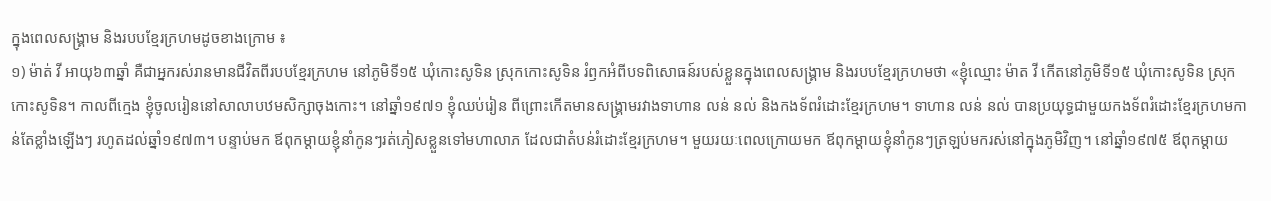ក្នុងពេលសង្រ្គាម និងរបបខ្មែរក្រហមដូចខាងក្រោម ៖
១) ម៉ាត់ វី អាយុ៦៣ឆ្នាំ គឺជាអ្នករស់រានមានជីវិតពីរបបខ្មែរក្រហម នៅភូមិទី១៥ ឃុំកោះសូទិន ស្រុកកោះសូទិន រំឭកអំពីបទពិសោធន៍របស់ខ្លួនក្នុងពេលសង្រ្គាម និងរបបខ្មែរក្រហមថា «ខ្ញុំឈ្មោះ ម៉ាត វី កើតនៅភូមិទី១៥ ឃុំកោះសូទិន ស្រុកកោះសូទិន។ កាលពីក្មេង ខ្ញុំចូលរៀននៅសាលាបឋមសិក្សាចុងកោះ។ នៅឆ្នាំ១៩៧១ ខ្ញុំឈប់រៀន ពីព្រោះកើតមានសង្រ្គាមរវាងទាហាន លន់ នល់ និងកងទ័ពរំដោះខ្មែរក្រហម។ ទាហាន លន់ នល់ បានប្រយុទ្ធជាមួយកងទ័ពរំដោះខ្មែរក្រហមកាន់តែខ្លាំងឡើងៗ រហូតដល់ឆ្នាំ១៩៧៣។ បន្ទាប់មក ឪពុកម្ដាយខ្ញុំនាំកូនៗរត់ភៀសខ្លួនទៅមហាលាភ ដែលជាតំបន់រំដោះខ្មែរក្រហម។ មួយរយៈពេលក្រោយមក ឪពុកម្ដាយខ្ញុំនាំកូនៗត្រឡប់មករស់នៅក្នុងភូមិវិញ។ នៅឆ្នាំ១៩៧៥ ឪពុកម្ដាយ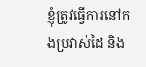ខ្ញុំត្រូវធ្វើការនៅកងប្រវាស់ដៃ និង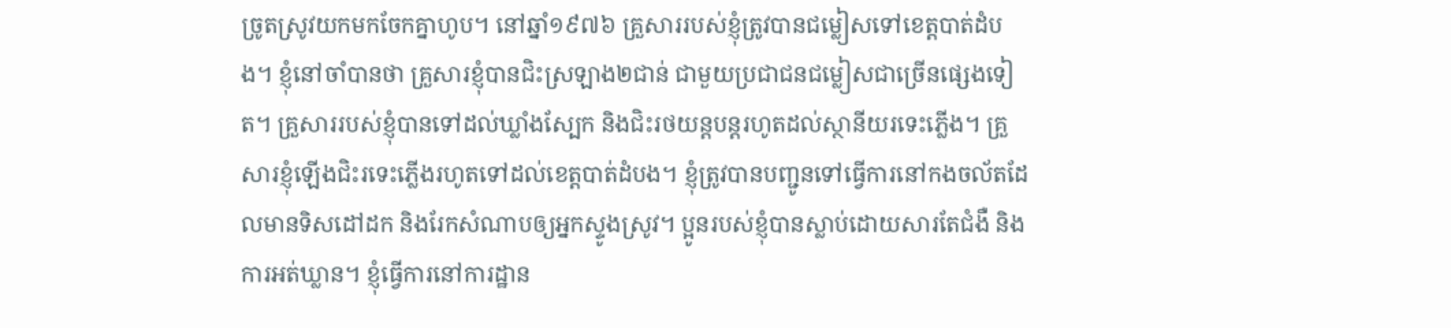ច្រូតស្រូវយកមកចែកគ្នាហូប។ នៅឆ្នាំ១៩៧៦ គ្រួសាររបស់ខ្ញុំត្រូវបានជម្លៀសទៅខេត្តបាត់ដំបង។ ខ្ញុំនៅចាំបានថា គ្រួសារខ្ញុំបានជិះស្រឡាង២ជាន់ ជាមួយប្រជាជនជម្លៀសជាច្រើនផ្សេងទៀត។ គ្រួសាររបស់ខ្ញុំបានទៅដល់ឃ្លាំងស្បែក និងជិះរថយន្តបន្តរហូតដល់ស្ថានីយរទេះភ្លើង។ គ្រួសារខ្ញុំឡើងជិះរទេះភ្លើងរហូតទៅដល់ខេត្តបាត់ដំបង។ ខ្ញុំត្រូវបានបញ្ជូនទៅធ្វើការនៅកងចល័តដែលមានទិសដៅដក និងរែកសំណាបឲ្យអ្នកស្ទូងស្រូវ។ ប្អូនរបស់ខ្ញុំបានស្លាប់ដោយសារតែជំងឺ និងការអត់ឃ្លាន។ ខ្ញុំធ្វើការនៅការដ្ឋាន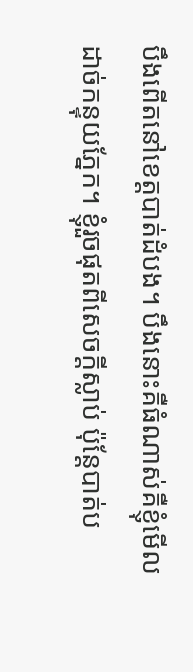បឹងពើតនៅខេត្តបាត់ដំបង។ បឹងនោះគឺធំណាស់គឺខ្ញុំមើលដាច់កន្ទុយភ្នែក។ ខ្ញុំរួចផុតពីសេចក្ដីស្លាប់ ប៉ុន្តែបាត់ប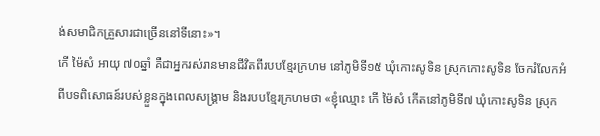ង់សមាជិកគ្រួសារជាច្រើននៅទីនោះ»។
កើ ម៉ៃសំ អាយុ ៧០ឆ្នាំ គឺជាអ្នករស់រានមានជីវិតពីរបបខ្មែរក្រហម នៅភូមិទី១៥ ឃុំកោះសូទិន ស្រុកកោះសូទិន ចែករំលែកអំពីបទពិសោធន៍របស់ខ្លួនក្នុងពេលសង្រ្គាម និងរបបខ្មែរក្រហមថា «ខ្ញុំឈ្មោះ កើ ម៉ៃសំ កើតនៅភូមិទី៧ ឃុំកោះសូទិន ស្រុក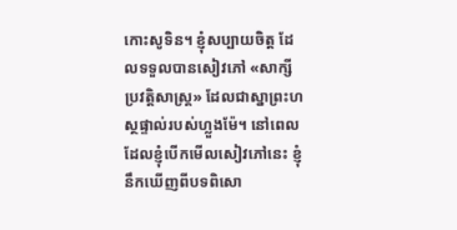កោះសូទិន។ ខ្ញុំសប្បាយចិត្ត ដែលទទួលបានសៀវភៅ «សាក្សីប្រវត្តិសាស្រ្ត» ដែលជាស្នាព្រះហស្ថផ្ទាល់របស់ហ្លួងម៉ែ។ នៅពេលដែលខ្ញុំបើកមើលសៀវភៅនេះ ខ្ញុំនឹកឃើញពីបទពិសោ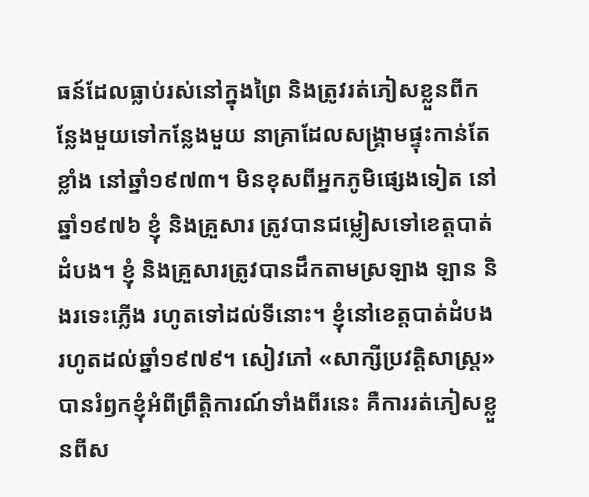ធន៍ដែលធ្លាប់រស់នៅក្នុងព្រៃ និងត្រូវរត់ភៀសខ្លួនពីកន្លែងមួយទៅកន្លែងមួយ នាគ្រាដែលសង្គ្រាមផ្ទុះកាន់តែខ្លាំង នៅឆ្នាំ១៩៧៣។ មិនខុសពីអ្នកភូមិផ្សេងទៀត នៅឆ្នាំ១៩៧៦ ខ្ញុំ និងគ្រួសារ ត្រូវបានជម្លៀសទៅខេត្តបាត់ដំបង។ ខ្ញុំ និងគ្រួសារត្រូវបានដឹកតាមស្រឡាង ឡាន និងរទេះភ្លើង រហូតទៅដល់ទីនោះ។ ខ្ញុំនៅខេត្តបាត់ដំបងរហូតដល់ឆ្នាំ១៩៧៩។ សៀវភៅ «សាក្សីប្រវត្តិសាស្រ្ត» បានរំឭកខ្ញុំអំពីព្រឹត្តិការណ៍ទាំងពីរនេះ គឺការរត់ភៀសខ្លួនពីស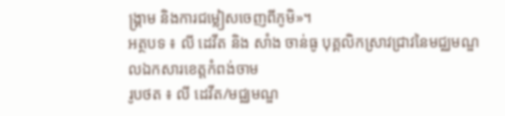ង្រ្គាម និងការជម្លៀសចេញពីភូមិ»។
អត្ថបទ ៖ លី ដេវីត និង សាំង ចាន់ធូ បុគ្គលិកស្រាវជ្រាវនៃមជ្ឈមណ្ឌលឯកសារខេត្តកំពង់ចាម
រូបថត ៖ លី ដេវីត/មជ្ឈមណ្ឌ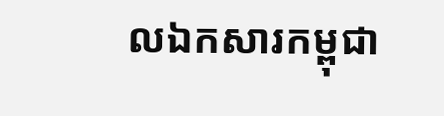លឯកសារកម្ពុជា